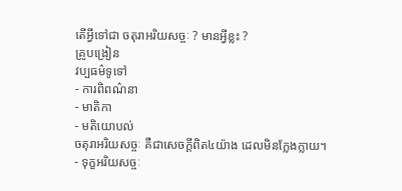តើអ្វីទៅជា ចតុរាអរិយសច្ចៈ ? មានអ្វីខ្លះ ?
គ្រូបង្រៀន
វប្បធម៌ទូទៅ
- ការពិពណ៌នា
- មាតិកា
- មតិយោបល់
ចតុរាអរិយសច្ចៈ គឺជាសេចក្តីពិត៤យ៉ាង ដេលមិនក្លែងក្លាយ។
- ទុក្ខអរិយសច្ចៈ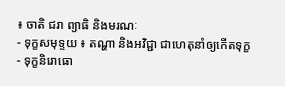៖ ចាតិ ជរា ព្យាធិ និងមរណៈ
- ទុក្ខសមុទ្ទយ ៖ តណ្ហា និងអវិជ្ជា ជាហេតុនាំឲ្យកើតទុក្ខ
- ទុក្ខនិរោធោ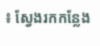៖ ស្វែងរកកន្លែង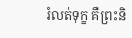រំលត់ទុក្ខ គឺព្រះនិ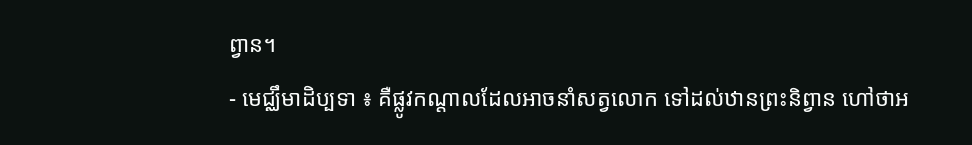ព្វាន។
- មេជ្ឈឹមាដិប្បទា ៖ គឺផ្លូវកណ្តាលដែលអាចនាំសត្វលោក ទៅដល់ឋានព្រះនិព្វាន ហៅថាអ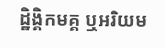ដ្ឋិង្គិកមគ្គ ឬអរិយម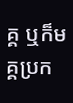គ្គ ឬក៏មគ្គប្រក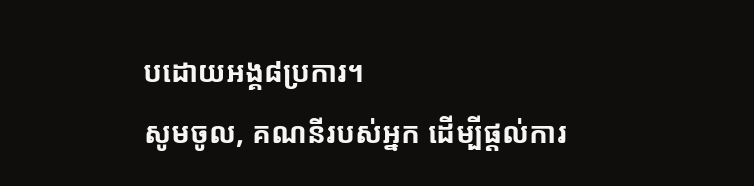បដោយអង្គ៨ប្រការ។
សូមចូល, គណនីរបស់អ្នក ដើម្បីផ្តល់ការ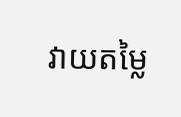វាយតម្លៃ